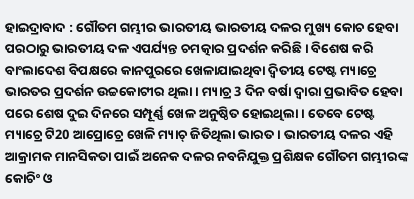ହାଇଦ୍ରାବାଦ : ଗୌତମ ଗମ୍ଭୀର ଭାରତୀୟ ଭାରତୀୟ ଦଳର ମୁଖ୍ୟ କୋଚ ହେବା ପରଠାରୁ ଭାରତୀୟ ଦଳ ଏପର୍ଯ୍ୟନ୍ତ ଚମତ୍କାର ପ୍ରଦର୍ଶନ କରିଛି । ବିଶେଷ କରି ବାଂଲାଦେଶ ବିପକ୍ଷରେ କାନପୁରରେ ଖେଳାଯାଇଥିବା ଦ୍ବିତୀୟ ଟେଷ୍ଟ ମ୍ୟାଚ୍ରେ ଭାରତର ପ୍ରଦର୍ଶନ ଉଚ୍ଚକୋଟୀର ଥିଲା । ମ୍ୟାଚ୍ର 3 ଦିନ ବର୍ଷା ଦ୍ବାରା ପ୍ରଭାବିତ ହେବା ପରେ ଶେଷ ଦୁଇ ଦିନରେ ସମ୍ପୂର୍ଣ୍ଣ ଖେଳ ଅନୁଷ୍ଠିତ ହୋଇଥିଲା । ତେବେ ଟେଷ୍ଟ ମ୍ୟାଚ୍ରେ ଟି20 ଆପ୍ରୋଚ୍ରେ ଖେଳି ମ୍ୟାଚ୍ ଜିତିଥିଲା ଭାରତ । ଭାରତୀୟ ଦଳର ଏହି ଆକ୍ରାମକ ମାନସିକତା ପାଇଁ ଅନେକ ଦଳର ନବନିଯୁକ୍ତ ପ୍ରଶିକ୍ଷକ ଗୌତମ ଗମ୍ଭୀରଙ୍କ କୋଚିଂ ଓ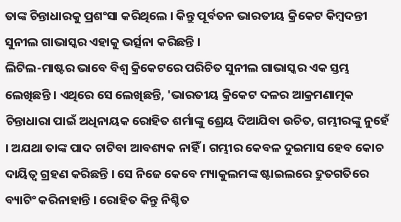ତାଙ୍କ ଚିନ୍ତାଧାରକୁ ପ୍ରଶଂସା କରିଥିଲେ । କିନ୍ତୁ ପୂର୍ବତନ ଭାରତୀୟ କ୍ରିକେଟ କିମ୍ବଦନ୍ତୀ ସୁନୀଲ ଗାଭାସ୍କର ଏହାକୁ ଭର୍ତ୍ସନା କରିଛନ୍ତି ।
ଲିଟିଲ-ମାଷ୍ଟର ଭାବେ ବିଶ୍ବ କ୍ରିକେଟରେ ପରିଚିତ ସୁନୀଲ ଗାଭାସ୍କର ଏକ ସ୍ତମ୍ଭ ଲେଖିଛନ୍ତି । ଏଥିରେ ସେ ଲେଖିଛନ୍ତି, 'ଭାରତୀୟ କ୍ରିକେଟ ଦଳର ଆକ୍ରମଣାତ୍ମକ ଚିନ୍ତାଧାରା ପାଇଁ ଅଧିନାୟକ ରୋହିତ ଶର୍ମାଙ୍କୁ ଶ୍ରେୟ ଦିଆଯିବା ଉଚିତ, ଗମ୍ଭୀରଙ୍କୁ ନୁହେଁ । ଅଯଥା ତାଙ୍କ ପାଦ ଚାଟିବା ଆବଶ୍ୟକ ନାହିଁ । ଗମ୍ଭୀର କେବଳ ଦୁଇମାସ ହେବ କୋଚ ଦାୟିତ୍ବ ଗ୍ରହଣ କରିଛନ୍ତି । ସେ ନିଜେ କେବେ ମ୍ୟାକୁଲମଙ୍କ ଷ୍ଟାଇଲରେ ଦ୍ରୁତଗତିରେ ବ୍ୟାଟିଂ କରିନାହାନ୍ତି । ରୋହିତ କିନ୍ତୁ ନିଶ୍ଚିତ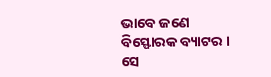ଭାବେ ଜଣେ ବିସ୍ଫୋରକ ବ୍ୟାଟର । ସେ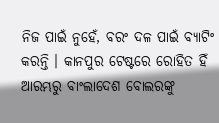ନିଜ ପାଇଁ ନୁହେଁ, ବରଂ ଦଳ ପାଇଁ ବ୍ୟାଟିଂ କରନ୍ତି । କାନପୁର ଟେଷ୍ଟରେ ରୋହିତ ହିଁ ଆରମ୍ଭରୁ ବାଂଲାଦେଶ ବୋଲରଙ୍କୁ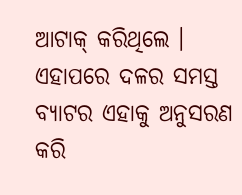ଆଟାକ୍ କରିଥିଲେ । ଏହାପରେ ଦଳର ସମସ୍ତ ବ୍ୟାଟର ଏହାକୁ ଅନୁସରଣ କରି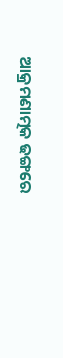ଆକ୍ରମଣାତ୍ମକ ଢଙ୍ଗରେ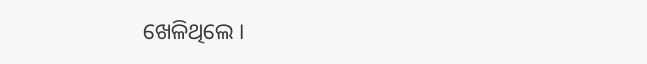ଖେଳିଥିଲେ ।